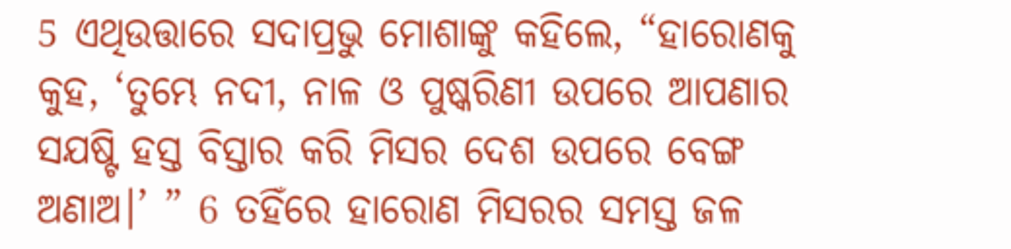5 ଏଥିଉତ୍ତାରେ ସଦାପ୍ରଭୁ ମୋଶାଙ୍କୁ କହିଲେ, “ହାରୋଣକୁ କୁହ, ‘ତୁମ୍ଭେ ନଦୀ, ନାଳ ଓ ପୁଷ୍କରିଣୀ ଉପରେ ଆପଣାର ସଯଷ୍ଟି ହସ୍ତ ବିସ୍ତାର କରି ମିସର ଦେଶ ଉପରେ ବେଙ୍ଗ ଅଣାଅ।’ ” 6 ତହିଁରେ ହାରୋଣ ମିସରର ସମସ୍ତ ଜଳ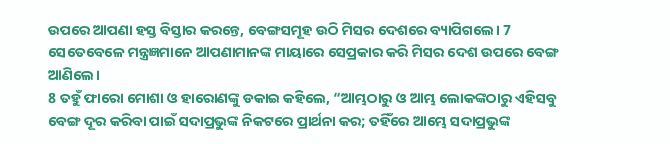ଉପରେ ଆପଣା ହସ୍ତ ବିସ୍ତାର କରନ୍ତେ, ବେଙ୍ଗସମୂହ ଉଠି ମିସର ଦେଶରେ ବ୍ୟାପିଗଲେ। 7 ସେତେବେଳେ ମନ୍ତ୍ରଜ୍ଞମାନେ ଆପଣାମାନଙ୍କ ମାୟାରେ ସେପ୍ରକାର କରି ମିସର ଦେଶ ଉପରେ ବେଙ୍ଗ ଆଣିଲେ।
8 ତହୁଁ ଫାରୋ ମୋଶା ଓ ହାରୋଣଙ୍କୁ ଡକାଇ କହିଲେ, “ଆମ୍ଭଠାରୁ ଓ ଆମ୍ଭ ଲୋକଙ୍କଠାରୁ ଏହିସବୁ ବେଙ୍ଗ ଦୂର କରିବା ପାଇଁ ସଦାପ୍ରଭୁଙ୍କ ନିକଟରେ ପ୍ରାର୍ଥନା କର; ତହିଁରେ ଆମ୍ଭେ ସଦାପ୍ରଭୁଙ୍କ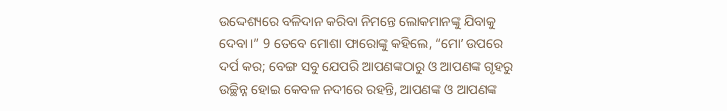ଉଦ୍ଦେଶ୍ୟରେ ବଳିଦାନ କରିବା ନିମନ୍ତେ ଲୋକମାନଙ୍କୁ ଯିବାକୁ ଦେବା।” 9 ତେବେ ମୋଶା ଫାରୋଙ୍କୁ କହିଲେ, “ମୋʼ ଉପରେ ଦର୍ପ କର; ବେଙ୍ଗ ସବୁ ଯେପରି ଆପଣଙ୍କଠାରୁ ଓ ଆପଣଙ୍କ ଗୃହରୁ ଉଚ୍ଛିନ୍ନ ହୋଇ କେବଳ ନଦୀରେ ରହନ୍ତି, ଆପଣଙ୍କ ଓ ଆପଣଙ୍କ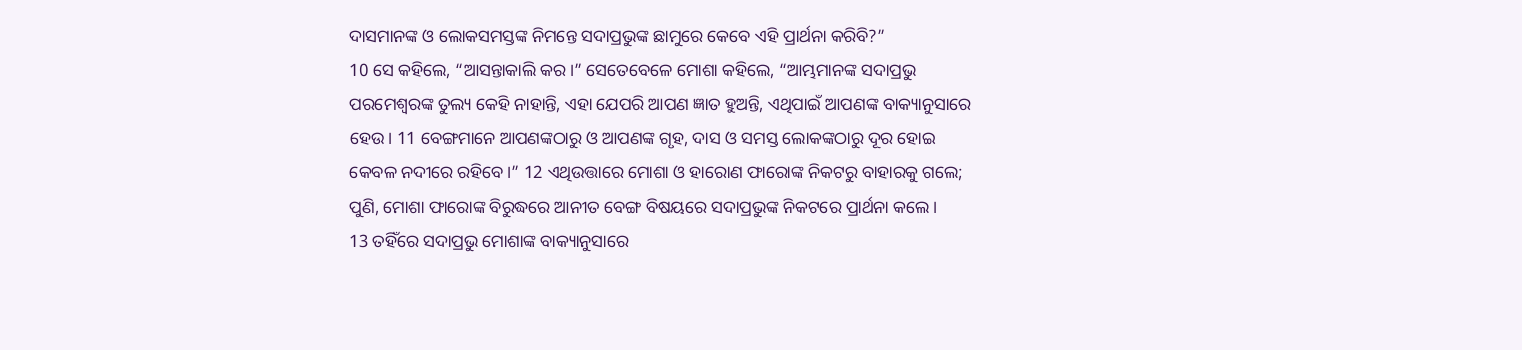ଦାସମାନଙ୍କ ଓ ଲୋକସମସ୍ତଙ୍କ ନିମନ୍ତେ ସଦାପ୍ରଭୁଙ୍କ ଛାମୁରେ କେବେ ଏହି ପ୍ରାର୍ଥନା କରିବି?”
10 ସେ କହିଲେ, “ଆସନ୍ତାକାଲି କର।” ସେତେବେଳେ ମୋଶା କହିଲେ, “ଆମ୍ଭମାନଙ୍କ ସଦାପ୍ରଭୁ ପରମେଶ୍ୱରଙ୍କ ତୁଲ୍ୟ କେହି ନାହାନ୍ତି, ଏହା ଯେପରି ଆପଣ ଜ୍ଞାତ ହୁଅନ୍ତି, ଏଥିପାଇଁ ଆପଣଙ୍କ ବାକ୍ୟାନୁସାରେ ହେଉ। 11 ବେଙ୍ଗମାନେ ଆପଣଙ୍କଠାରୁ ଓ ଆପଣଙ୍କ ଗୃହ, ଦାସ ଓ ସମସ୍ତ ଲୋକଙ୍କଠାରୁ ଦୂର ହୋଇ କେବଳ ନଦୀରେ ରହିବେ।” 12 ଏଥିଉତ୍ତାରେ ମୋଶା ଓ ହାରୋଣ ଫାରୋଙ୍କ ନିକଟରୁ ବାହାରକୁ ଗଲେ; ପୁଣି, ମୋଶା ଫାରୋଙ୍କ ବିରୁଦ୍ଧରେ ଆନୀତ ବେଙ୍ଗ ବିଷୟରେ ସଦାପ୍ରଭୁଙ୍କ ନିକଟରେ ପ୍ରାର୍ଥନା କଲେ।
13 ତହିଁରେ ସଦାପ୍ରଭୁ ମୋଶାଙ୍କ ବାକ୍ୟାନୁସାରେ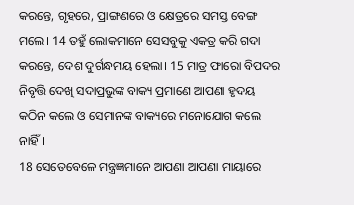କରନ୍ତେ, ଗୃହରେ, ପ୍ରାଙ୍ଗଣରେ ଓ କ୍ଷେତ୍ରରେ ସମସ୍ତ ବେଙ୍ଗ ମଲେ। 14 ତହୁଁ ଲୋକମାନେ ସେସବୁକୁ ଏକତ୍ର କରି ଗଦା କରନ୍ତେ, ଦେଶ ଦୁର୍ଗନ୍ଧମୟ ହେଲା। 15 ମାତ୍ର ଫାରୋ ବିପଦର ନିବୃତ୍ତି ଦେଖି ସଦାପ୍ରଭୁଙ୍କ ବାକ୍ୟ ପ୍ରମାଣେ ଆପଣା ହୃଦୟ କଠିନ କଲେ ଓ ସେମାନଙ୍କ ବାକ୍ୟରେ ମନୋଯୋଗ କଲେ ନାହିଁ।
18 ସେତେବେଳେ ମନ୍ତ୍ରଜ୍ଞମାନେ ଆପଣା ଆପଣା ମାୟାରେ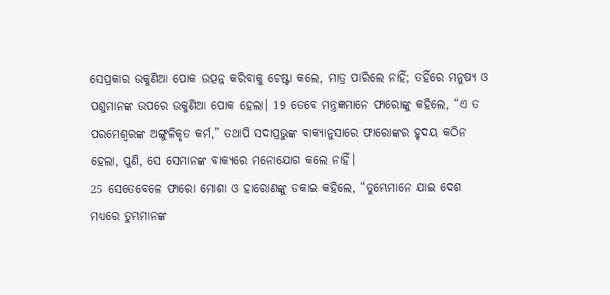ସେପ୍ରକାର ଉକୁଣିଆ ପୋକ ଉତ୍ପନ୍ନ କରିବାକୁ ଚେଷ୍ଟା କଲେ, ମାତ୍ର ପାରିଲେ ନାହିଁ; ତହିଁରେ ମନୁଷ୍ୟ ଓ ପଶୁମାନଙ୍କ ଉପରେ ଉକୁଣିଆ ପୋକ ହେଲା। 19 ତେବେ ମନ୍ତ୍ରଜ୍ଞମାନେ ଫାରୋଙ୍କୁ କହିଲେ, “ଏ ତ ପରମେଶ୍ୱରଙ୍କ ଅଙ୍ଗୁଳିକୃତ କର୍ମ,” ତଥାପି ସଦାପ୍ରଭୁଙ୍କ ବାକ୍ୟାନୁସାରେ ଫାରୋଙ୍କର ହୃଦୟ କଠିନ ହେଲା, ପୁଣି, ସେ ସେମାନଙ୍କ ବାକ୍ୟରେ ମନୋଯୋଗ କଲେ ନାହିଁ।
25 ସେତେବେଳେ ଫାରୋ ମୋଶା ଓ ହାରୋଣଙ୍କୁ ଡକାଇ କହିଲେ, “ତୁମ୍ଭେମାନେ ଯାଇ ଦେଶ ମଧ୍ୟରେ ତୁମ୍ଭମାନଙ୍କ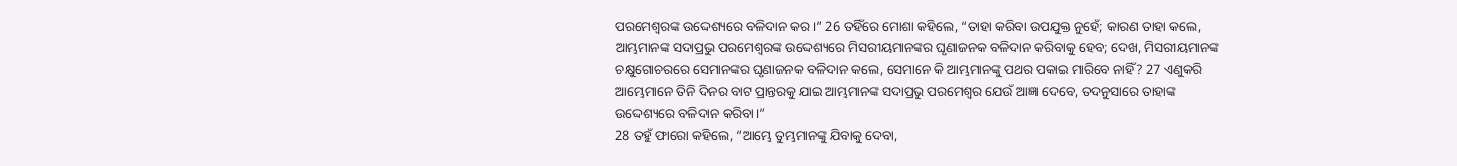ପରମେଶ୍ୱରଙ୍କ ଉଦ୍ଦେଶ୍ୟରେ ବଳିଦାନ କର।” 26 ତହିଁରେ ମୋଶା କହିଲେ, “ତାହା କରିବା ଉପଯୁକ୍ତ ନୁହେଁ; କାରଣ ତାହା କଲେ, ଆମ୍ଭମାନଙ୍କ ସଦାପ୍ରଭୁ ପରମେଶ୍ୱରଙ୍କ ଉଦ୍ଦେଶ୍ୟରେ ମିସରୀୟମାନଙ୍କର ଘୃଣାଜନକ ବଳିଦାନ କରିବାକୁ ହେବ; ଦେଖ, ମିସରୀୟମାନଙ୍କ ଚକ୍ଷୁଗୋଚରରେ ସେମାନଙ୍କର ଘୃଣାଜନକ ବଳିଦାନ କଲେ, ସେମାନେ କି ଆମ୍ଭମାନଙ୍କୁ ପଥର ପକାଇ ମାରିବେ ନାହିଁ? 27 ଏଣୁକରି ଆମ୍ଭେମାନେ ତିନି ଦିନର ବାଟ ପ୍ରାନ୍ତରକୁ ଯାଇ ଆମ୍ଭମାନଙ୍କ ସଦାପ୍ରଭୁ ପରମେଶ୍ୱର ଯେଉଁ ଆଜ୍ଞା ଦେବେ, ତଦନୁସାରେ ତାହାଙ୍କ ଉଦ୍ଦେଶ୍ୟରେ ବଳିଦାନ କରିବା।”
28 ତହୁଁ ଫାରୋ କହିଲେ, “ଆମ୍ଭେ ତୁମ୍ଭମାନଙ୍କୁ ଯିବାକୁ ଦେବା,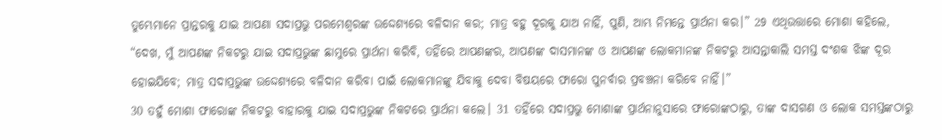ତୁମ୍ଭେମାନେ ପ୍ରାନ୍ତରକୁ ଯାଇ ଆପଣା ସଦାପ୍ରଭୁ ପରମେଶ୍ୱରଙ୍କ ଉଦ୍ଦେଶ୍ୟରେ ବଳିଦାନ କର; ମାତ୍ର ବହୁ ଦୂରକୁ ଯାଅ ନାହିଁ, ପୁଣି, ଆମ୍ଭ ନିମନ୍ତେ ପ୍ରାର୍ଥନା କର।” 29 ଏଥିଉତ୍ତାରେ ମୋଶା କହିଲେ, “ଦେଖ, ମୁଁ ଆପଣଙ୍କ ନିକଟରୁ ଯାଇ ସଦାପ୍ରଭୁଙ୍କ ଛାମୁରେ ପ୍ରାର୍ଥନା କରିବି, ତହିଁରେ ଆପଣଙ୍କର, ଆପଣଙ୍କ ଦାସମାନଙ୍କ ଓ ଆପଣଙ୍କ ଲୋକମାନଙ୍କ ନିକଟରୁ ଆସନ୍ତାକାଲି ସମସ୍ତ ଦଂଶକ ଝିଙ୍କ ଦୂର ହୋଇଯିବେ; ମାତ୍ର ସଦାପ୍ରଭୁଙ୍କ ଉଦ୍ଦେଶ୍ୟରେ ବଳିଦାନ କରିବା ପାଇଁ ଲୋକମାନଙ୍କୁ ଯିବାକୁ ଦେବା ବିଷୟରେ ଫାରୋ ପୁନର୍ବାର ପ୍ରବଞ୍ଚନା କରିବେ ନାହିଁ।”
30 ତହୁଁ ମୋଶା ଫାରୋଙ୍କ ନିକଟରୁ ବାହାରକୁ ଯାଇ ସଦାପ୍ରଭୁଙ୍କ ନିକଟରେ ପ୍ରାର୍ଥନା କଲେ। 31 ତହିଁରେ ସଦାପ୍ରଭୁ ମୋଶାଙ୍କ ପ୍ରାର୍ଥନାନୁସାରେ ଫାରୋଙ୍କଠାରୁ, ତାଙ୍କ ଦାସଗଣ ଓ ଲୋକ ସମସ୍ତଙ୍କଠାରୁ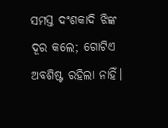ସମସ୍ତ ଦଂଶକାଦି ଝିଙ୍କ ଦୂର କଲେ; ଗୋଟିଏ ଅବଶିଷ୍ଟ ରହିଲା ନାହିଁ।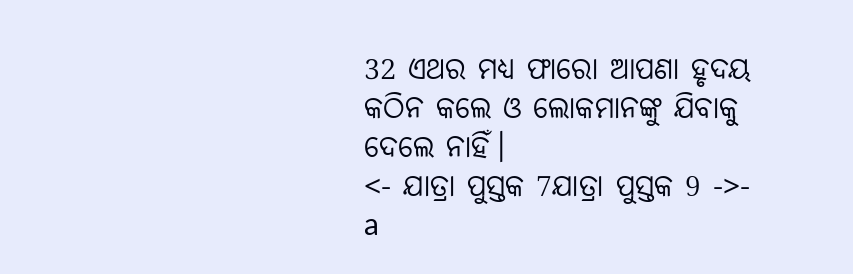32 ଏଥର ମଧ୍ୟ ଫାରୋ ଆପଣା ହୃଦୟ କଠିନ କଲେ ଓ ଲୋକମାନଙ୍କୁ ଯିବାକୁ ଦେଲେ ନାହିଁ।
<- ଯାତ୍ରା ପୁସ୍ତକ 7ଯାତ୍ରା ପୁସ୍ତକ 9 ->- a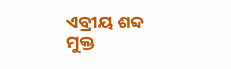ଏବ୍ରୀୟ ଶବ୍ଦ ମୁକ୍ତ